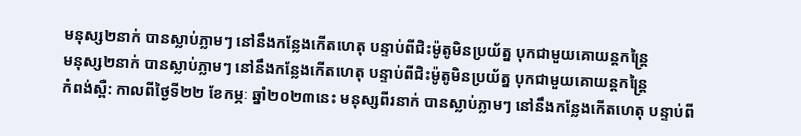មនុស្ស២នាក់ បានស្លាប់ភ្លាមៗ នៅនឹងកន្លែងកើតហេតុ បន្ទាប់ពីជិះម៉ូតូមិនប្រយ័ត្ន បុកជាមួយគោយន្តកន្ត្រៃ
មនុស្ស២នាក់ បានស្លាប់ភ្លាមៗ នៅនឹងកន្លែងកើតហេតុ បន្ទាប់ពីជិះម៉ូតូមិនប្រយ័ត្ន បុកជាមួយគោយន្តកន្ត្រៃ
កំពង់ស្ពឺ: កាលពីថ្ងៃទី២២ ខែកម្ភៈ ឆ្នាំ២០២៣នេះ មនុស្សពីរនាក់ បានស្លាប់ភ្លាមៗ នៅនឹងកន្លែងកើតហេតុ បន្ទាប់ពី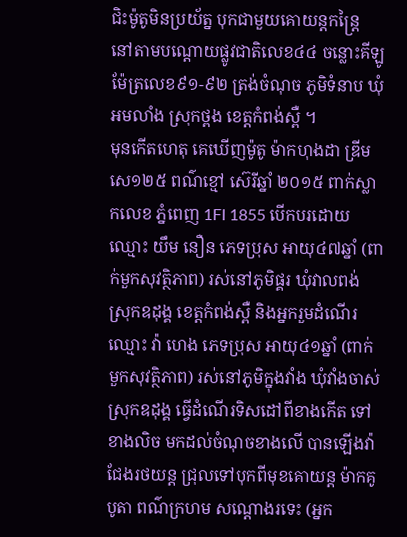ជិះម៉ូតូមិនប្រយ័ត្ន បុកជាមួយគោយន្តកន្ត្រៃ នៅតាមបណ្តោយផ្លូវជាតិលេខ៤៤ ចន្លោះគីឡូម៉ែត្រលេខ៩១-៩២ ត្រង់ចំណុច ភូមិទំនាប ឃុំអមលាំង ស្រុកថ្ពង ខេត្តកំពង់ស្ពឺ ។
មុនកើតហេតុ គេឃើញម៉ូតូ ម៉ាកហុងដា ឌ្រីម សេ១២៥ ពណ៌ខ្មៅ ស៊េរីឆ្នាំ ២០១៥ ពាក់ស្លាកលេខ ភ្នំពេញ 1FI 1855 បើកបរដោយឈ្មោះ យឹម នឿន ភេទប្រុស អាយុ៤៧ឆ្នាំ (ពាក់មួកសុវត្ថិភាព) រស់នៅភូមិផ្គរ ឃុំវាលពង់ ស្រុកឧដុង្គ ខេត្តកំពង់ស្ពឺ និងអ្នករួមដំណើរឈ្មោះ វ៉ា ហេង ភេទប្រុស អាយុ៤១ឆ្នាំ (ពាក់មួកសុវត្ថិភាព) រស់នៅភូមិក្នុងវាំង ឃុំវាំងចាស់ ស្រុកឧដុង្គ ធ្វើដំណើរទិសដៅពីខាងកើត ទៅខាងលិច មកដល់ចំណុចខាងលើ បានឡើងវ៉ាជែងរថយន្ត ជ្រុលទៅបុកពីមុខគោយន្ត ម៉ាកគូបូតា ពណ៌ក្រហម សណ្តោងរទេះ (អ្នក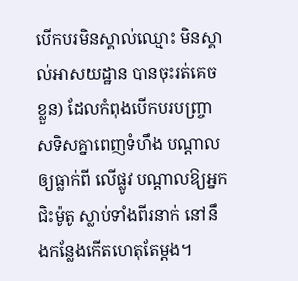បើកបរមិនស្គាល់ឈ្មោះ មិនស្គាល់អាសយដ្ឋាន បានចុះរត់គេចខ្លួន) ដែលកំពុងបើកបរបញ្រ្ចាសទិសគ្នាពេញទំហឹង បណ្តាលឲ្យធ្លាក់ពី លើផ្លូវ បណ្ដាលឱ្យអ្នកជិះម៉ូតូ ស្លាប់ទាំងពីរនាក់ នៅនឹងកន្លែងកើតហេតុតែម្ដង។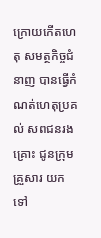ក្រោយកើតហេតុ សមត្ថកិច្ចជំនាញ បានធ្វើកំណត់ហេតុប្រគល់ សពជនរងគ្រោះ ជូនក្រុមគ្រួសារ យកទៅ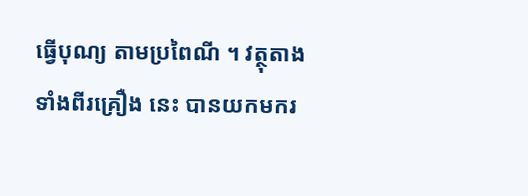ធ្វើបុណ្យ តាមប្រពៃណី ។ វត្ថុតាងទាំងពីរគ្រឿង នេះ បានយកមករ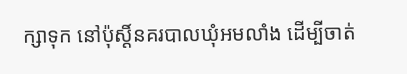ក្សាទុក នៅប៉ុស្តិ៍នគរបាលឃុំអមលាំង ដើម្បីចាត់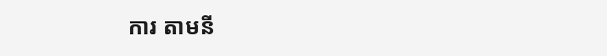ការ តាមនី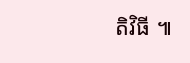តិវិធី ៕